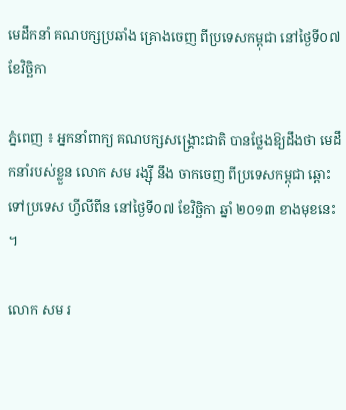មេដឹកនាំ គណបក្សប្រឆាំង គ្រោងចេញ ពីប្រទេសកម្ពុជា នៅថ្ងៃទី០៧ ខែវិច្ឆិកា

ភ្នំពេញ ៖ អ្នកនាំពាក្យ គណបក្សសង្គ្រោះជាតិ បានថ្លែងឱ្យដឹងថា មេដឹកនាំរបស់ខ្លួន លោក សម រង្ស៊ី នឹង ចាកចេញ ពីប្រទេសកម្ពុជា ឆ្ពោះទៅប្រទេស ហ្វីលីពីន នៅថ្ងៃទី០៧ ខែវិច្ឆិកា ឆ្នាំ ២០១៣ ខាងមុខនេះ ។

លោក សម រ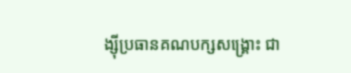ង្ស៊ីប្រធានគណបក្សសង្គ្រោះ ជា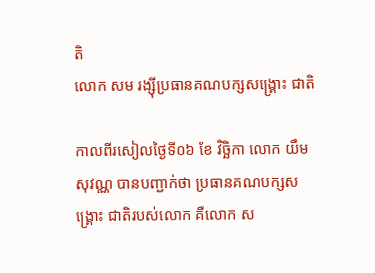តិ
លោក សម រង្ស៊ីប្រធានគណបក្សសង្គ្រោះ ជាតិ

កាលពីរសៀលថ្ងៃទី០៦ ខែ វិច្ឆិកា លោក យឹម សុវណ្ណ បានបញ្ជាក់ថា ប្រធានគណបក្សសង្គ្រោះ ជាតិរបស់លោក គឺលោក ស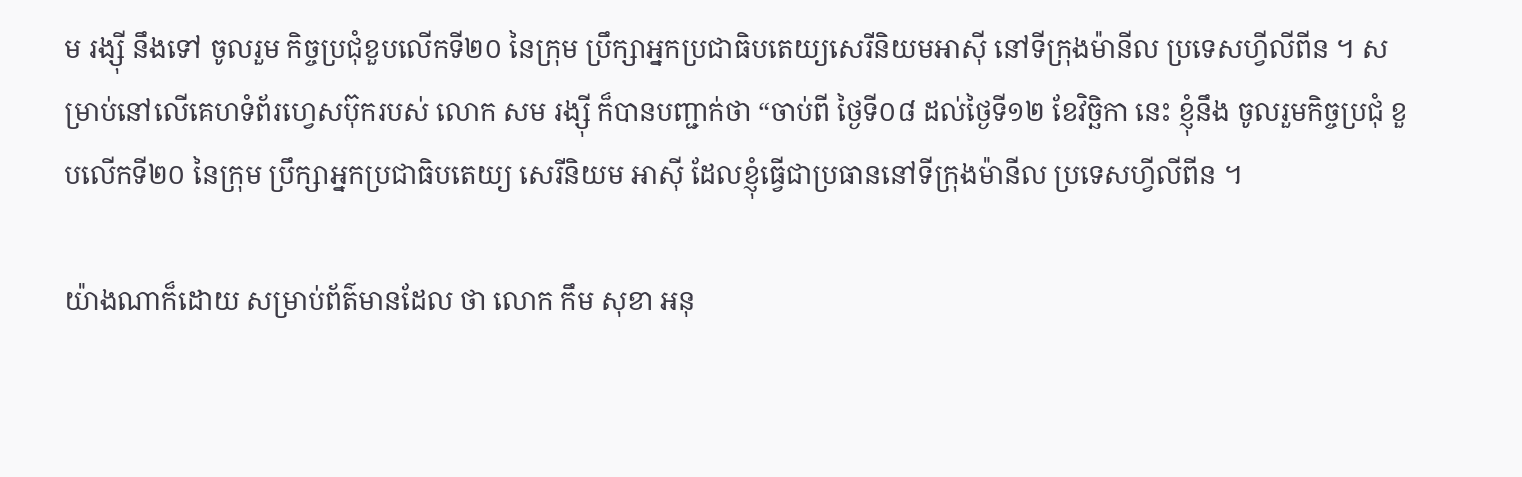ម រង្ស៊ី នឹងទៅ ចូលរួម កិច្ចប្រជុំខួបលើកទី២០ នៃក្រុម ប្រឹក្សាអ្នកប្រជាធិបតេយ្យសេរីនិយមអាស៊ី នៅទីក្រុងម៉ានីល ប្រទេសហ្វីលីពីន ។ សម្រាប់នៅលើគេហទំព័រហ្វេសប៊ុករបស់ លោក សម រង្ស៊ី ក៏បានបញ្ជាក់ថា “ចាប់ពី ថ្ងៃទី០៨ ដល់ថ្ងៃទី១២ ខែវិច្ឆិកា នេះ ខ្ញុំនឹង ចូលរួមកិច្ចប្រជុំ ខួបលើកទី២០ នៃក្រុម ប្រឹក្សាអ្នកប្រជាធិបតេយ្យ សេរីនិយម អាស៊ី ដែលខ្ញុំធ្វើជាប្រធាននៅទីក្រុងម៉ានីល ប្រទេសហ្វីលីពីន ។

យ៉ាងណាក៏ដោយ សម្រាប់ព័ត៌មានដែល ថា លោក កឹម សុខា អនុ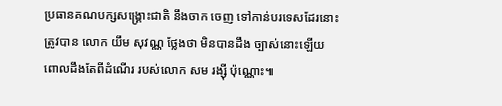ប្រធានគណបក្សសង្គ្រោះជាតិ នឹងចាក ចេញ ទៅកាន់បរទេសដែរនោះ ត្រូវបាន លោក យឹម សុវណ្ណ ថ្លែងថា មិនបានដឹង ច្បាស់នោះឡើយ ពោលដឹងតែពីដំណើរ របស់លោក សម រង្ស៊ី ប៉ុណ្ណោះ៕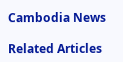Cambodia News

Related Articles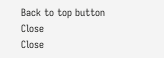Back to top button
Close
Close